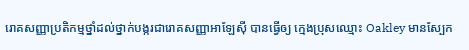រោគសញ្ញាប្រតិកម្មថ្នាំដល់ថ្នាក់បង្ករជារោគសញ្ញាអាឡែស៊ី បានធ្វើឲ្យ ក្មេងប្រុសឈ្មោះ Oakley មានស្បែក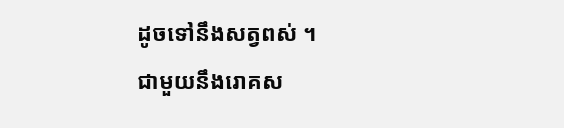ដូចទៅនឹងសត្វពស់ ។
ជាមួយនឹងរោគស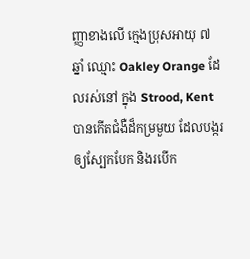ញ្ញាខាងលើ ក្មេងប្រុសអាយុ ៧ ឆ្នាំ ឈ្មោះ Oakley Orange ដែលរស់នៅ ក្នុង Strood, Kent បានកើតជំងឺដ៏កម្រមួយ ដែលបង្ករឲ្យស្បែកបែក និងរបើក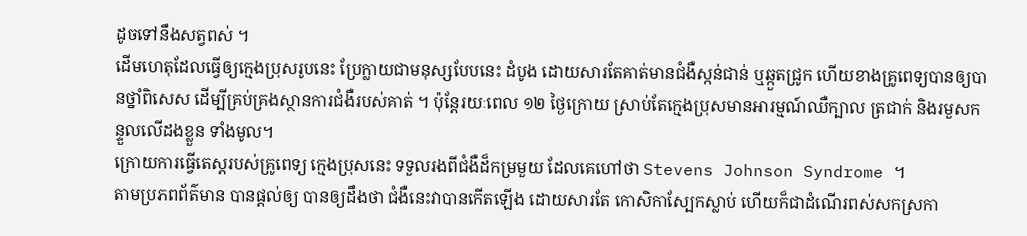ដូចទៅនឹងសត្វពស់ ។
ដើមហេតុដែលធ្វើឲ្យក្មេងប្រុសរូបនេះ ប្រែក្លាយជាមនុស្សបែបនេះ ដំបូង ដោយសារតែគាត់មានជំងឺស្កន់ជាន់ ឬឆ្កួតជ្រូក ហើយខាងគ្រូពេទ្យបានឲ្យបានថ្នាំពិសេស ដើម្បីគ្រប់គ្រងស្ថានការជំងឺរបស់គាត់ ។ ប៉ុន្តែរយៈពេល ១២ ថ្ងៃក្រោយ ស្រាប់តែក្មេងប្រុសមានអារម្មណ៍ឈឺក្បាល ត្រជាក់ និងរមួសកន្ទួលលើដងខ្លួន ទាំងមូល។
ក្រោយការធ្វើតេស្តរបស់គ្រូពេទ្យ ក្មេងប្រុសនេះ ទទួលរងពីជំងឺដ៏កម្រមួយ ដែលគេហៅថា Stevens Johnson Syndrome ។
តាមប្រភពព័ត៌មាន បានផ្តល់ឲ្យ បានឲ្យដឹងថា ជំងឺនេះវាបានកើតឡើង ដោយសារតែ កោសិកាស្បែកស្លាប់ ហើយក៏ជាដំណើរពស់សកស្រកា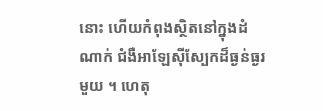នោះ ហើយកំពុងស្ថិតនៅក្នុងដំណាក់ ជំងឺអាឡែស៊ីស្បែកដ៏ធ្ងន់ធ្ងរមួយ ។ ហេតុ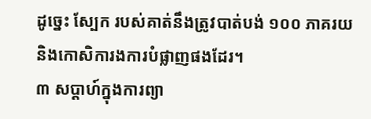ដូច្នេះ ស្បែក របស់គាត់នឹងត្រូវបាត់បង់ ១០០ ភាគរយ និងកោសិការងការបំផ្លាញផងដែរ។
៣ សប្តាហ៍ក្នុងការព្យា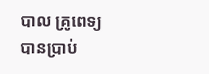បាល គ្រូពេទ្យបានប្រាប់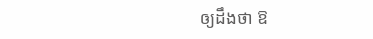ឲ្យដឹងថា ឱ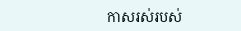កាសរស់របស់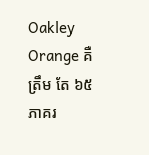Oakley Orange គឺត្រឹម តែ ៦៥ ភាគរ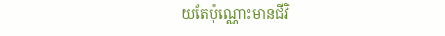យតែប៉ុណ្ណោះមានជីវិ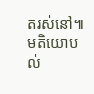តរស់នៅ៕
មតិយោបល់